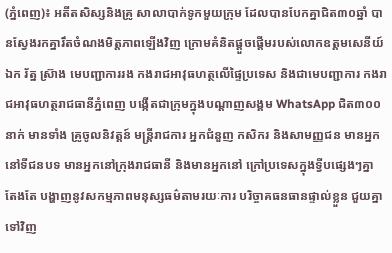(ភ្នំពេញ)៖ អតីតសិស្សនិងគ្រូ សាលាបាក់ទូកមួយក្រុម ដែលបានបែកគ្នាជិត៣០ឆ្នាំ បានស្វែងរកគ្នារឹតចំណងមិត្តភាពឡើងវិញ ក្រោមគំនិតផ្តួចផ្តើមរបស់លោកឧត្តមសេនីយ៍ឯក រ័ត្ន ស្រ៊ាង មេបញ្ជាការរង កងរាជអាវុធហត្ថលើផ្ទៃប្រទេស និងជាមេបញ្ជាការ កងរាជអាវុធហត្ថរាជធានីភ្នំពេញ បង្កើតជាក្រុមក្នុងបណ្តាញសង្គម WhatsApp ជិត៣០០នាក់ មានទាំង គ្រូចូលនិវត្តន៍ មន្ត្រីរាជការ អ្នកជំនួញ កសិករ និងសាមញ្ញជន មានអ្នកនៅទីជនបទ មានអ្នកនៅក្រុងរាជធានី និងមានអ្នកនៅ ក្រៅប្រទេសក្នុងទ្វីបផ្សេងៗគ្នា តែងតែ បង្ហាញនូវសកម្មភាពមនុស្សធម៌តាមរយៈការ បរិច្ចាគធនធានផ្ទាល់ខ្លួន ជួយគ្នាទៅវិញ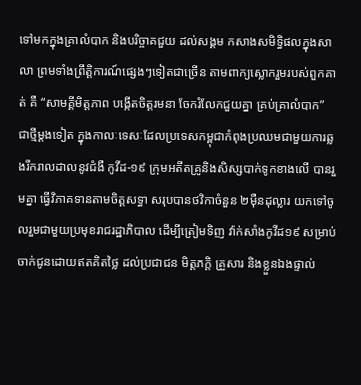ទៅមកក្នុងគ្រាលំបាក និងបរិច្ចាគជួយ ដល់សង្គម កសាងសមិទ្ធិផលក្នុងសាលា ព្រមទាំងព្រឹត្តិការណ៍ផ្សេងៗទៀតជាច្រើន តាមពាក្យស្លោករួមរបស់ពួកគាត់ គឺ “សាមគ្គីមិត្តភាព បង្កើតចិត្តរមនា ចែករំលែកជួយគ្នា គ្រប់គ្រាលំបាក”
ជាថ្មីម្តងទៀត ក្នុងកាលៈទេសៈដែលប្រទេសកម្ពុជាកំពុងប្រឈមជាមួយការឆ្លងរីករាលដាលនូវជំងឺ កូវីដ-១៩ ក្រុមអតីតគ្រូនិងសិស្សបាក់ទូកខាងលើ បានរួមគ្នា ធ្វើវិភាគទានតាមចិត្តសទ្ធា សរុបបានថវិកាចំនួន ២ម៉ឺនដុល្លារ យកទៅចូលរួមជាមួយប្រមុខរាជរដ្ឋាភិបាល ដើម្បីត្រៀមទិញ វ៉ាក់សាំងកូវីដ១៩ សម្រាប់ចាក់ជូនដោយឥតគិតថ្លៃ ដល់ប្រជាជន មិត្តភក្តិ គ្រួសារ និងខ្លួនឯងផ្ទាល់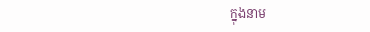ក្នុងនាម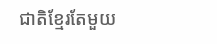ជាតិខ្មែរតែមួយ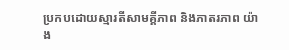ប្រកបដោយស្មារតីសាមគ្គីភាព និងភាតរភាព យ៉ាង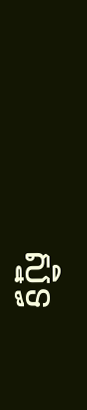ស្និទ្ធ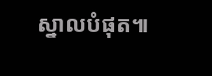ស្នាលបំផុត៕